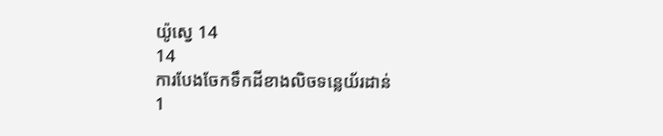យ៉ូស្វេ 14
14
ការបែងចែកទឹកដីខាងលិចទន្លេយ័រដាន់
1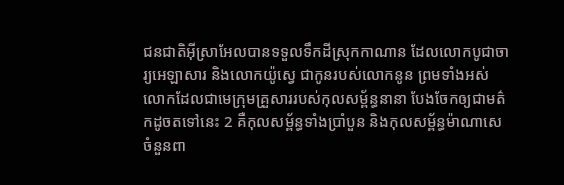ជនជាតិអ៊ីស្រាអែលបានទទួលទឹកដីស្រុកកាណាន ដែលលោកបូជាចារ្យអេឡាសារ និងលោកយ៉ូស្វេ ជាកូនរបស់លោកនូន ព្រមទាំងអស់លោកដែលជាមេក្រុមគ្រួសាររបស់កុលសម្ព័ន្ធនានា បែងចែកឲ្យជាមត៌កដូចតទៅនេះ 2 គឺកុលសម្ព័ន្ធទាំងប្រាំបួន និងកុលសម្ព័ន្ធម៉ាណាសេចំនួនពា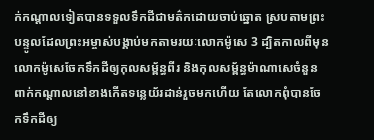ក់កណ្ដាលទៀតបានទទួលទឹកដីជាមត៌កដោយចាប់ឆ្នោត ស្របតាមព្រះបន្ទូលដែលព្រះអម្ចាស់បង្គាប់មកតាមរយៈលោកម៉ូសេ 3 ដ្បិតកាលពីមុន លោកម៉ូសេចែកទឹកដីឲ្យកុលសម្ព័ន្ធពីរ និងកុលសម្ព័ន្ធម៉ាណាសេចំនួនពាក់កណ្ដាលនៅខាងកើតទន្លេយ័រដាន់រួចមកហើយ តែលោកពុំបានចែកទឹកដីឲ្យ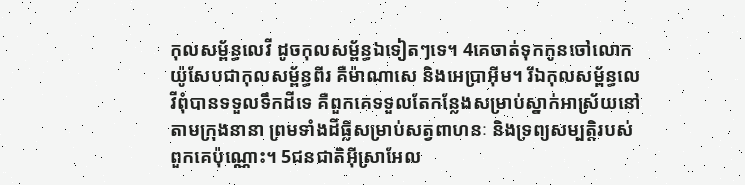កុលសម្ព័ន្ធលេវី ដូចកុលសម្ព័ន្ធឯទៀតៗទេ។ 4គេចាត់ទុកកូនចៅលោកយ៉ូសែបជាកុលសម្ព័ន្ធពីរ គឺម៉ាណាសេ និងអេប្រាអ៊ីម។ រីឯកុលសម្ព័ន្ធលេវីពុំបានទទួលទឹកដីទេ គឺពួកគេទទួលតែកន្លែងសម្រាប់ស្នាក់អាស្រ័យនៅតាមក្រុងនានា ព្រមទាំងដីធ្លីសម្រាប់សត្វពាហនៈ និងទ្រព្យសម្បត្តិរបស់ពួកគេប៉ុណ្ណោះ។ 5ជនជាតិអ៊ីស្រាអែល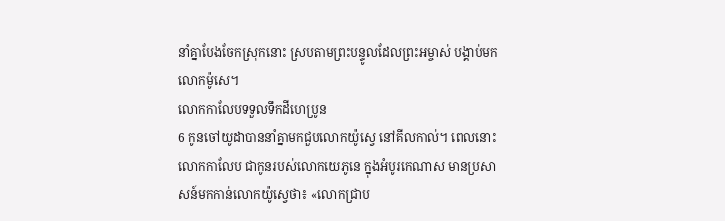នាំគ្នាបែងចែកស្រុកនោះ ស្របតាមព្រះបន្ទូលដែលព្រះអម្ចាស់ បង្គាប់មកលោកម៉ូសេ។
លោកកាលែបទទួលទឹកដីហេប្រូន
6 កូនចៅយូដាបាននាំគ្នាមកជួបលោកយ៉ូស្វេ នៅគីលកាល់។ ពេលនោះ លោកកាលែប ជាកូនរបស់លោកយេភូនេ ក្នុងអំបូរកេណាស មានប្រសាសន៍មកកាន់លោកយ៉ូស្វេថា៖ «លោកជ្រាប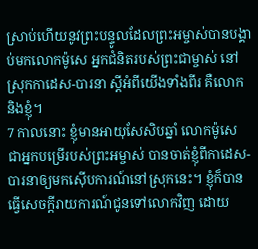ស្រាប់ហើយនូវព្រះបន្ទូលដែលព្រះអម្ចាស់បានបង្គាប់មកលោកម៉ូសេ អ្នកជំនិតរបស់ព្រះជាម្ចាស់ នៅស្រុកកាដេស-បារនា ស្ដីអំពីយើងទាំងពីរ គឺលោក និងខ្ញុំ។
7 កាលនោះ ខ្ញុំមានអាយុសែសិបឆ្នាំ លោកម៉ូសេ ជាអ្នកបម្រើរបស់ព្រះអម្ចាស់ បានចាត់ខ្ញុំពីកាដេស-បារនាឲ្យមកស៊ើបការណ៍នៅស្រុកនេះ។ ខ្ញុំក៏បានធ្វើសេចក្ដីរាយការណ៍ជូនទៅលោកវិញ ដោយ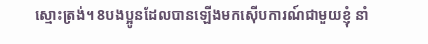ស្មោះត្រង់។ 8បងប្អូនដែលបានឡើងមកស៊ើបការណ៍ជាមួយខ្ញុំ នាំ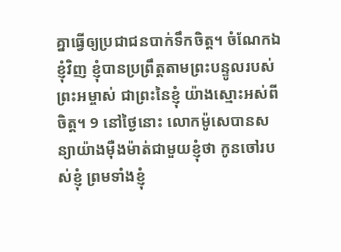គ្នាធ្វើឲ្យប្រជាជនបាក់ទឹកចិត្ត។ ចំណែកឯខ្ញុំវិញ ខ្ញុំបានប្រព្រឹត្តតាមព្រះបន្ទូលរបស់ព្រះអម្ចាស់ ជាព្រះនៃខ្ញុំ យ៉ាងស្មោះអស់ពីចិត្ត។ 9 នៅថ្ងៃនោះ លោកម៉ូសេបានសន្យាយ៉ាងម៉ឺងម៉ាត់ជាមួយខ្ញុំថា កូនចៅរបស់ខ្ញុំ ព្រមទាំងខ្ញុំ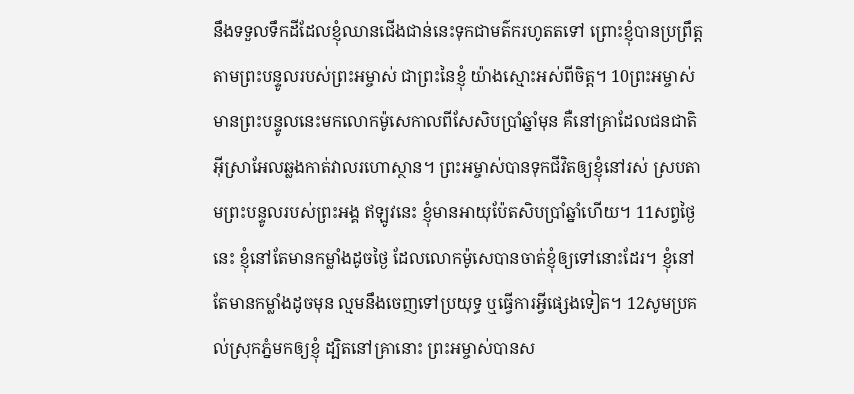នឹងទទួលទឹកដីដែលខ្ញុំឈានជើងជាន់នេះទុកជាមត៌ករហូតតទៅ ព្រោះខ្ញុំបានប្រព្រឹត្តតាមព្រះបន្ទូលរបស់ព្រះអម្ចាស់ ជាព្រះនៃខ្ញុំ យ៉ាងស្មោះអស់ពីចិត្ត។ 10ព្រះអម្ចាស់មានព្រះបន្ទូលនេះមកលោកម៉ូសេកាលពីសែសិបប្រាំឆ្នាំមុន គឺនៅគ្រាដែលជនជាតិអ៊ីស្រាអែលឆ្លងកាត់វាលរហោស្ថាន។ ព្រះអម្ចាស់បានទុកជីវិតឲ្យខ្ញុំនៅរស់ ស្របតាមព្រះបន្ទូលរបស់ព្រះអង្គ ឥឡូវនេះ ខ្ញុំមានអាយុប៉ែតសិបប្រាំឆ្នាំហើយ។ 11សព្វថ្ងៃនេះ ខ្ញុំនៅតែមានកម្លាំងដូចថ្ងៃ ដែលលោកម៉ូសេបានចាត់ខ្ញុំឲ្យទៅនោះដែរ។ ខ្ញុំនៅតែមានកម្លាំងដូចមុន ល្មមនឹងចេញទៅប្រយុទ្ធ ឬធ្វើការអ្វីផ្សេងទៀត។ 12សូមប្រគល់ស្រុកភ្នំមកឲ្យខ្ញុំ ដ្បិតនៅគ្រានោះ ព្រះអម្ចាស់បានស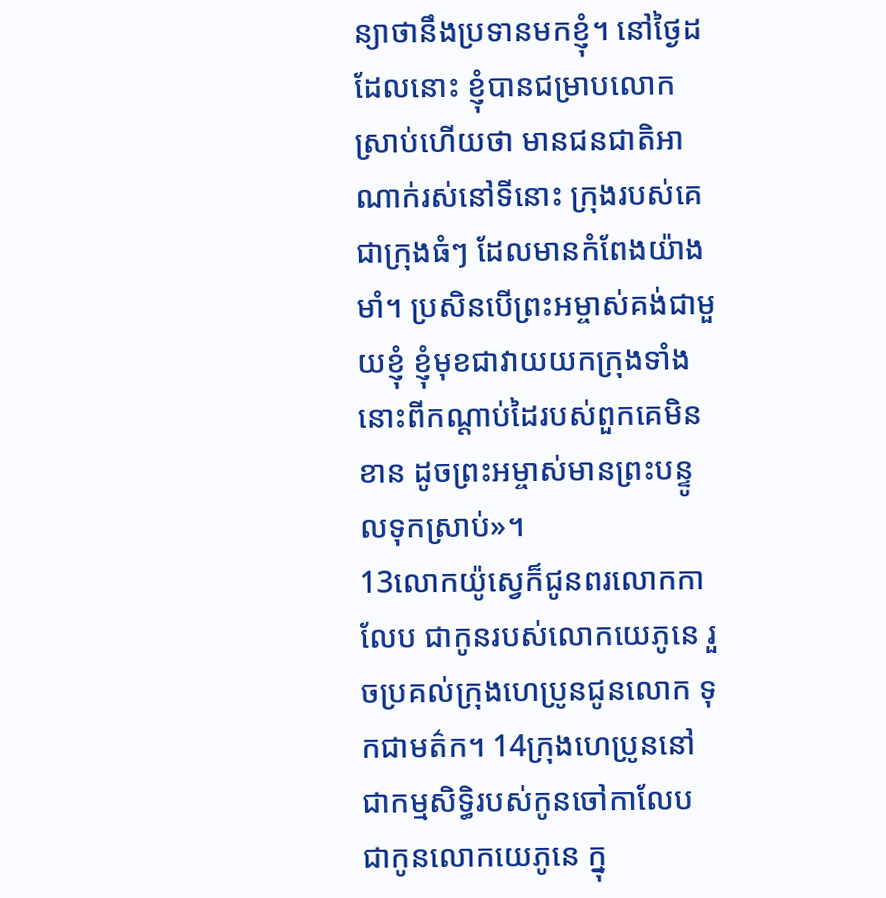ន្យាថានឹងប្រទានមកខ្ញុំ។ នៅថ្ងៃដដែលនោះ ខ្ញុំបានជម្រាបលោកស្រាប់ហើយថា មានជនជាតិអាណាក់រស់នៅទីនោះ ក្រុងរបស់គេជាក្រុងធំៗ ដែលមានកំពែងយ៉ាងមាំ។ ប្រសិនបើព្រះអម្ចាស់គង់ជាមួយខ្ញុំ ខ្ញុំមុខជាវាយយកក្រុងទាំងនោះពីកណ្ដាប់ដៃរបស់ពួកគេមិនខាន ដូចព្រះអម្ចាស់មានព្រះបន្ទូលទុកស្រាប់»។
13លោកយ៉ូស្វេក៏ជូនពរលោកកាលែប ជាកូនរបស់លោកយេភូនេ រួចប្រគល់ក្រុងហេប្រូនជូនលោក ទុកជាមត៌ក។ 14ក្រុងហេប្រូននៅជាកម្មសិទ្ធិរបស់កូនចៅកាលែប ជាកូនលោកយេភូនេ ក្នុ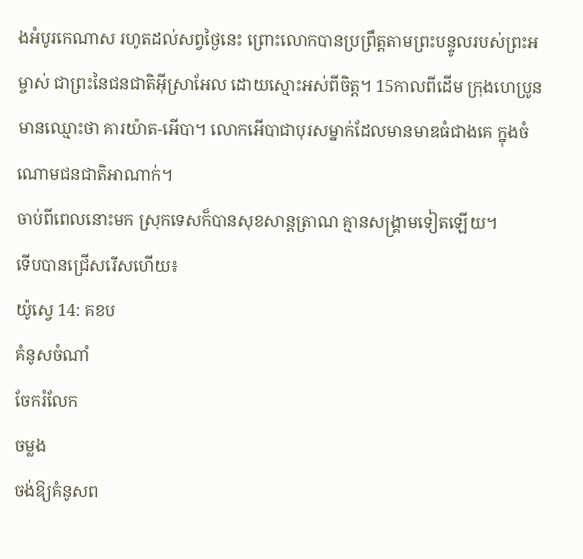ងអំបូរកេណាស រហូតដល់សព្វថ្ងៃនេះ ព្រោះលោកបានប្រព្រឹត្តតាមព្រះបន្ទូលរបស់ព្រះអម្ចាស់ ជាព្រះនៃជនជាតិអ៊ីស្រាអែល ដោយស្មោះអស់ពីចិត្ត។ 15កាលពីដើម ក្រុងហេប្រូនមានឈ្មោះថា គារយ៉ាត-អើបា។ លោកអើបាជាបុរសម្នាក់ដែលមានមាឌធំជាងគេ ក្នុងចំណោមជនជាតិអាណាក់។
ចាប់ពីពេលនោះមក ស្រុកទេសក៏បានសុខសាន្តត្រាណ គ្មានសង្គ្រាមទៀតឡើយ។
ទើបបានជ្រើសរើសហើយ៖
យ៉ូស្វេ 14: គខប
គំនូសចំណាំ
ចែករំលែក
ចម្លង
ចង់ឱ្យគំនូសព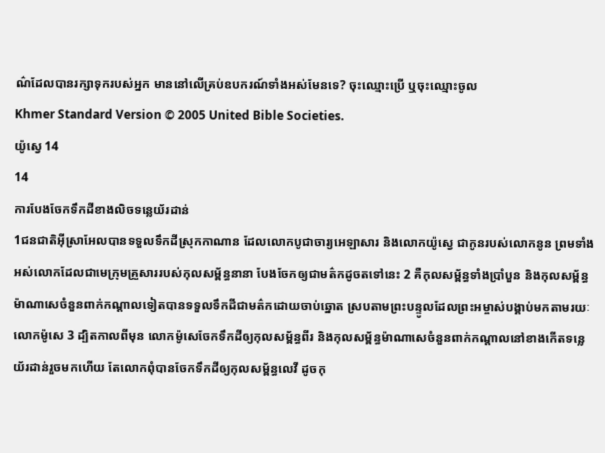ណ៌ដែលបានរក្សាទុករបស់អ្នក មាននៅលើគ្រប់ឧបករណ៍ទាំងអស់មែនទេ? ចុះឈ្មោះប្រើ ឬចុះឈ្មោះចូល
Khmer Standard Version © 2005 United Bible Societies.
យ៉ូស្វេ 14
14
ការបែងចែកទឹកដីខាងលិចទន្លេយ័រដាន់
1ជនជាតិអ៊ីស្រាអែលបានទទួលទឹកដីស្រុកកាណាន ដែលលោកបូជាចារ្យអេឡាសារ និងលោកយ៉ូស្វេ ជាកូនរបស់លោកនូន ព្រមទាំងអស់លោកដែលជាមេក្រុមគ្រួសាររបស់កុលសម្ព័ន្ធនានា បែងចែកឲ្យជាមត៌កដូចតទៅនេះ 2 គឺកុលសម្ព័ន្ធទាំងប្រាំបួន និងកុលសម្ព័ន្ធម៉ាណាសេចំនួនពាក់កណ្ដាលទៀតបានទទួលទឹកដីជាមត៌កដោយចាប់ឆ្នោត ស្របតាមព្រះបន្ទូលដែលព្រះអម្ចាស់បង្គាប់មកតាមរយៈលោកម៉ូសេ 3 ដ្បិតកាលពីមុន លោកម៉ូសេចែកទឹកដីឲ្យកុលសម្ព័ន្ធពីរ និងកុលសម្ព័ន្ធម៉ាណាសេចំនួនពាក់កណ្ដាលនៅខាងកើតទន្លេយ័រដាន់រួចមកហើយ តែលោកពុំបានចែកទឹកដីឲ្យកុលសម្ព័ន្ធលេវី ដូចកុ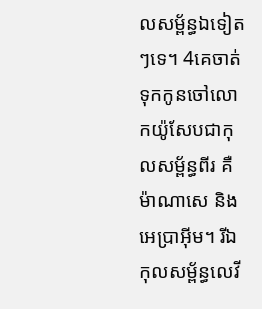លសម្ព័ន្ធឯទៀតៗទេ។ 4គេចាត់ទុកកូនចៅលោកយ៉ូសែបជាកុលសម្ព័ន្ធពីរ គឺម៉ាណាសេ និងអេប្រាអ៊ីម។ រីឯកុលសម្ព័ន្ធលេវី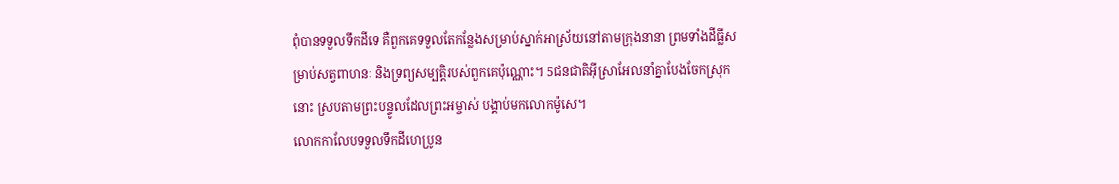ពុំបានទទួលទឹកដីទេ គឺពួកគេទទួលតែកន្លែងសម្រាប់ស្នាក់អាស្រ័យនៅតាមក្រុងនានា ព្រមទាំងដីធ្លីសម្រាប់សត្វពាហនៈ និងទ្រព្យសម្បត្តិរបស់ពួកគេប៉ុណ្ណោះ។ 5ជនជាតិអ៊ីស្រាអែលនាំគ្នាបែងចែកស្រុកនោះ ស្របតាមព្រះបន្ទូលដែលព្រះអម្ចាស់ បង្គាប់មកលោកម៉ូសេ។
លោកកាលែបទទួលទឹកដីហេប្រូន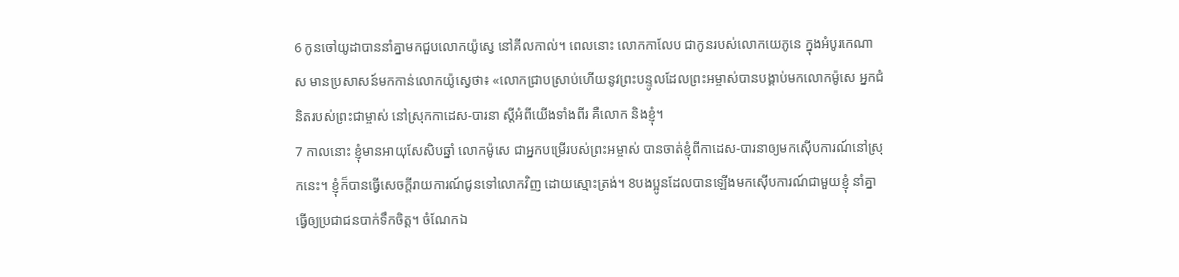6 កូនចៅយូដាបាននាំគ្នាមកជួបលោកយ៉ូស្វេ នៅគីលកាល់។ ពេលនោះ លោកកាលែប ជាកូនរបស់លោកយេភូនេ ក្នុងអំបូរកេណាស មានប្រសាសន៍មកកាន់លោកយ៉ូស្វេថា៖ «លោកជ្រាបស្រាប់ហើយនូវព្រះបន្ទូលដែលព្រះអម្ចាស់បានបង្គាប់មកលោកម៉ូសេ អ្នកជំនិតរបស់ព្រះជាម្ចាស់ នៅស្រុកកាដេស-បារនា ស្ដីអំពីយើងទាំងពីរ គឺលោក និងខ្ញុំ។
7 កាលនោះ ខ្ញុំមានអាយុសែសិបឆ្នាំ លោកម៉ូសេ ជាអ្នកបម្រើរបស់ព្រះអម្ចាស់ បានចាត់ខ្ញុំពីកាដេស-បារនាឲ្យមកស៊ើបការណ៍នៅស្រុកនេះ។ ខ្ញុំក៏បានធ្វើសេចក្ដីរាយការណ៍ជូនទៅលោកវិញ ដោយស្មោះត្រង់។ 8បងប្អូនដែលបានឡើងមកស៊ើបការណ៍ជាមួយខ្ញុំ នាំគ្នាធ្វើឲ្យប្រជាជនបាក់ទឹកចិត្ត។ ចំណែកឯ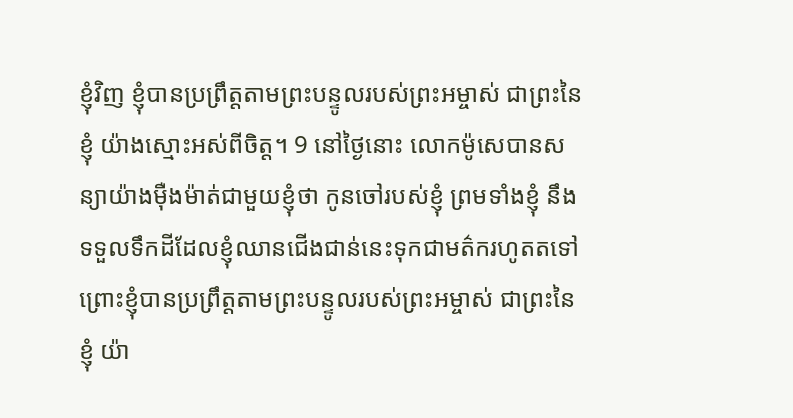ខ្ញុំវិញ ខ្ញុំបានប្រព្រឹត្តតាមព្រះបន្ទូលរបស់ព្រះអម្ចាស់ ជាព្រះនៃខ្ញុំ យ៉ាងស្មោះអស់ពីចិត្ត។ 9 នៅថ្ងៃនោះ លោកម៉ូសេបានសន្យាយ៉ាងម៉ឺងម៉ាត់ជាមួយខ្ញុំថា កូនចៅរបស់ខ្ញុំ ព្រមទាំងខ្ញុំ នឹងទទួលទឹកដីដែលខ្ញុំឈានជើងជាន់នេះទុកជាមត៌ករហូតតទៅ ព្រោះខ្ញុំបានប្រព្រឹត្តតាមព្រះបន្ទូលរបស់ព្រះអម្ចាស់ ជាព្រះនៃខ្ញុំ យ៉ា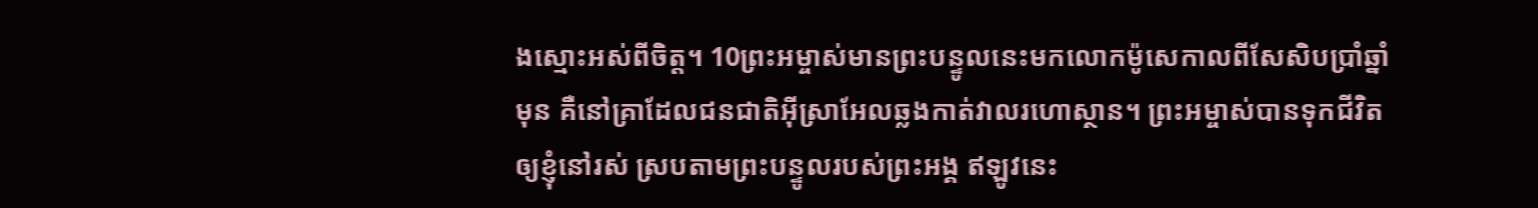ងស្មោះអស់ពីចិត្ត។ 10ព្រះអម្ចាស់មានព្រះបន្ទូលនេះមកលោកម៉ូសេកាលពីសែសិបប្រាំឆ្នាំមុន គឺនៅគ្រាដែលជនជាតិអ៊ីស្រាអែលឆ្លងកាត់វាលរហោស្ថាន។ ព្រះអម្ចាស់បានទុកជីវិតឲ្យខ្ញុំនៅរស់ ស្របតាមព្រះបន្ទូលរបស់ព្រះអង្គ ឥឡូវនេះ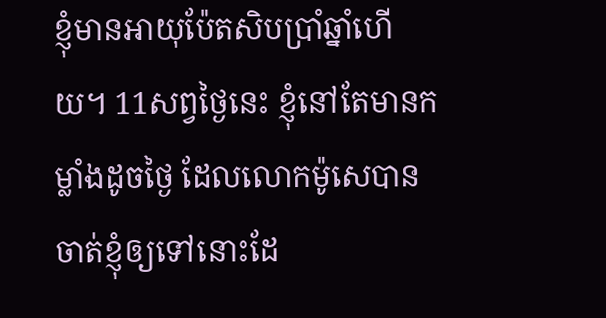ខ្ញុំមានអាយុប៉ែតសិបប្រាំឆ្នាំហើយ។ 11សព្វថ្ងៃនេះ ខ្ញុំនៅតែមានកម្លាំងដូចថ្ងៃ ដែលលោកម៉ូសេបានចាត់ខ្ញុំឲ្យទៅនោះដែ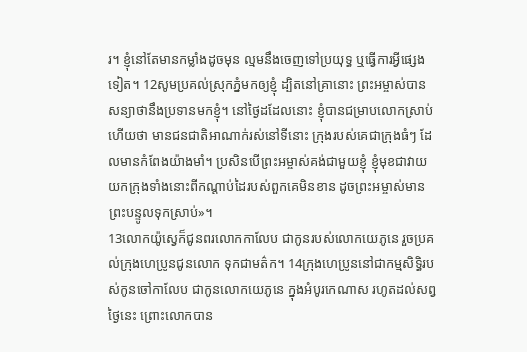រ។ ខ្ញុំនៅតែមានកម្លាំងដូចមុន ល្មមនឹងចេញទៅប្រយុទ្ធ ឬធ្វើការអ្វីផ្សេងទៀត។ 12សូមប្រគល់ស្រុកភ្នំមកឲ្យខ្ញុំ ដ្បិតនៅគ្រានោះ ព្រះអម្ចាស់បានសន្យាថានឹងប្រទានមកខ្ញុំ។ នៅថ្ងៃដដែលនោះ ខ្ញុំបានជម្រាបលោកស្រាប់ហើយថា មានជនជាតិអាណាក់រស់នៅទីនោះ ក្រុងរបស់គេជាក្រុងធំៗ ដែលមានកំពែងយ៉ាងមាំ។ ប្រសិនបើព្រះអម្ចាស់គង់ជាមួយខ្ញុំ ខ្ញុំមុខជាវាយយកក្រុងទាំងនោះពីកណ្ដាប់ដៃរបស់ពួកគេមិនខាន ដូចព្រះអម្ចាស់មានព្រះបន្ទូលទុកស្រាប់»។
13លោកយ៉ូស្វេក៏ជូនពរលោកកាលែប ជាកូនរបស់លោកយេភូនេ រួចប្រគល់ក្រុងហេប្រូនជូនលោក ទុកជាមត៌ក។ 14ក្រុងហេប្រូននៅជាកម្មសិទ្ធិរបស់កូនចៅកាលែប ជាកូនលោកយេភូនេ ក្នុងអំបូរកេណាស រហូតដល់សព្វថ្ងៃនេះ ព្រោះលោកបាន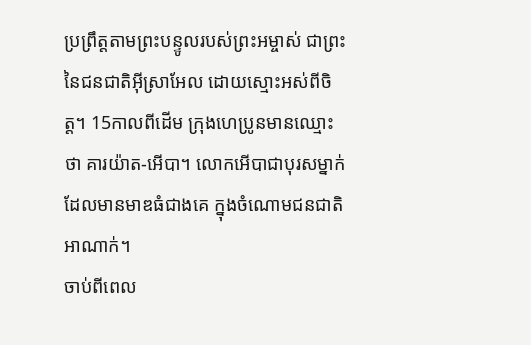ប្រព្រឹត្តតាមព្រះបន្ទូលរបស់ព្រះអម្ចាស់ ជាព្រះនៃជនជាតិអ៊ីស្រាអែល ដោយស្មោះអស់ពីចិត្ត។ 15កាលពីដើម ក្រុងហេប្រូនមានឈ្មោះថា គារយ៉ាត-អើបា។ លោកអើបាជាបុរសម្នាក់ដែលមានមាឌធំជាងគេ ក្នុងចំណោមជនជាតិអាណាក់។
ចាប់ពីពេល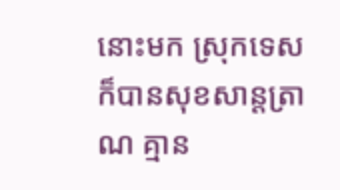នោះមក ស្រុកទេសក៏បានសុខសាន្តត្រាណ គ្មាន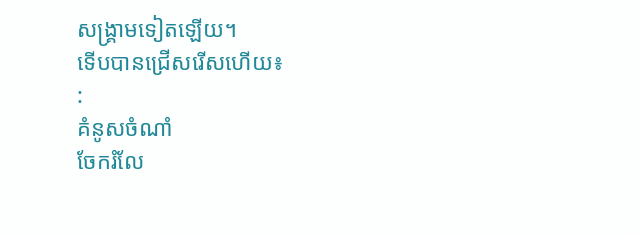សង្គ្រាមទៀតឡើយ។
ទើបបានជ្រើសរើសហើយ៖
:
គំនូសចំណាំ
ចែករំលែ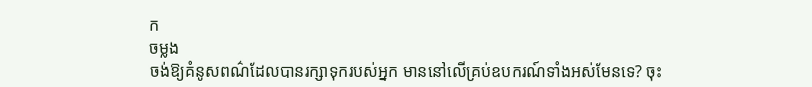ក
ចម្លង
ចង់ឱ្យគំនូសពណ៌ដែលបានរក្សាទុករបស់អ្នក មាននៅលើគ្រប់ឧបករណ៍ទាំងអស់មែនទេ? ចុះ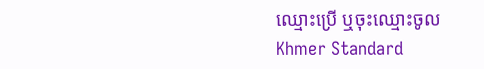ឈ្មោះប្រើ ឬចុះឈ្មោះចូល
Khmer Standard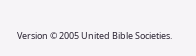Version © 2005 United Bible Societies.